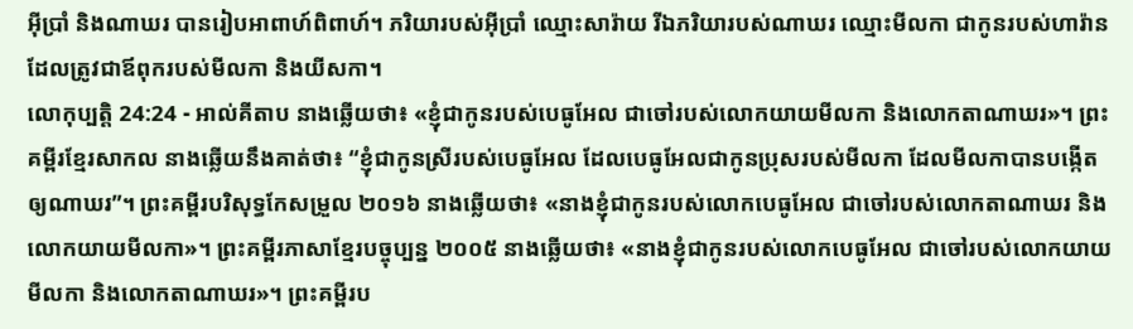អ៊ីប្រាំ និងណាឃរ បានរៀបអាពាហ៍ពិពាហ៍។ ភរិយារបស់អ៊ីប្រាំ ឈ្មោះសារ៉ាយ រីឯភរិយារបស់ណាឃរ ឈ្មោះមីលកា ជាកូនរបស់ហារ៉ាន ដែលត្រូវជាឪពុករបស់មីលកា និងយីសកា។
លោកុប្បត្តិ 24:24 - អាល់គីតាប នាងឆ្លើយថា៖ «ខ្ញុំជាកូនរបស់បេធូអែល ជាចៅរបស់លោកយាយមីលកា និងលោកតាណាឃរ»។ ព្រះគម្ពីរខ្មែរសាកល នាងឆ្លើយនឹងគាត់ថា៖ “ខ្ញុំជាកូនស្រីរបស់បេធូអែល ដែលបេធូអែលជាកូនប្រុសរបស់មីលកា ដែលមីលកាបានបង្កើតឲ្យណាឃរ”។ ព្រះគម្ពីរបរិសុទ្ធកែសម្រួល ២០១៦ នាងឆ្លើយថា៖ «នាងខ្ញុំជាកូនរបស់លោកបេធូអែល ជាចៅរបស់លោកតាណាឃរ និងលោកយាយមីលកា»។ ព្រះគម្ពីរភាសាខ្មែរបច្ចុប្បន្ន ២០០៥ នាងឆ្លើយថា៖ «នាងខ្ញុំជាកូនរបស់លោកបេធូអែល ជាចៅរបស់លោកយាយមីលកា និងលោកតាណាឃរ»។ ព្រះគម្ពីរប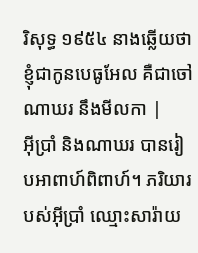រិសុទ្ធ ១៩៥៤ នាងឆ្លើយថា ខ្ញុំជាកូនបេធូអែល គឺជាចៅណាឃរ នឹងមីលកា |
អ៊ីប្រាំ និងណាឃរ បានរៀបអាពាហ៍ពិពាហ៍។ ភរិយារបស់អ៊ីប្រាំ ឈ្មោះសារ៉ាយ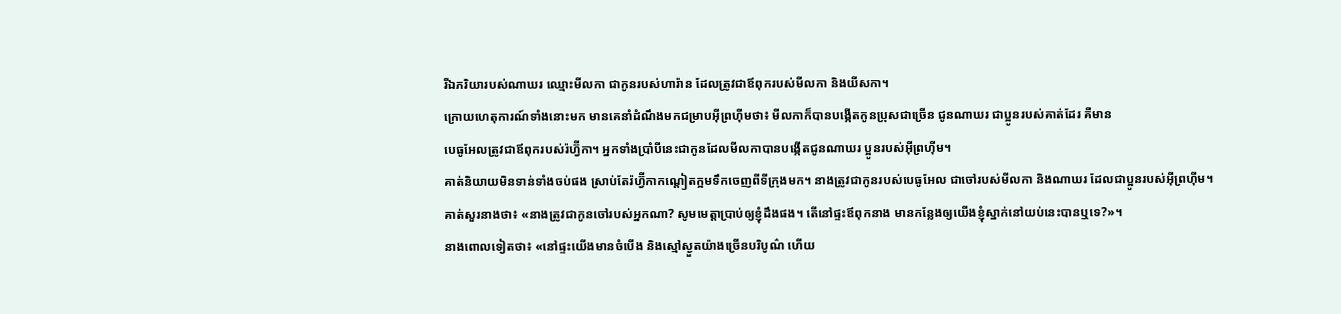រីឯភរិយារបស់ណាឃរ ឈ្មោះមីលកា ជាកូនរបស់ហារ៉ាន ដែលត្រូវជាឪពុករបស់មីលកា និងយីសកា។
ក្រោយហេតុការណ៍ទាំងនោះមក មានគេនាំដំណឹងមកជម្រាបអ៊ីព្រហ៊ីមថា៖ មីលកាក៏បានបង្កើតកូនប្រុសជាច្រើន ជូនណាឃរ ជាប្អូនរបស់គាត់ដែរ គឺមាន
បេធូអែលត្រូវជាឪពុករបស់រ៉ហ្វ៊ីកា។ អ្នកទាំងប្រាំបីនេះជាកូនដែលមីលកាបានបង្កើតជូនណាឃរ ប្អូនរបស់អ៊ីព្រហ៊ីម។
គាត់និយាយមិនទាន់ទាំងចប់ផង ស្រាប់តែរ៉ហ្វ៊ីកាកណ្តៀតក្អមទឹកចេញពីទីក្រុងមក។ នាងត្រូវជាកូនរបស់បេធូអែល ជាចៅរបស់មីលកា និងណាឃរ ដែលជាប្អូនរបស់អ៊ីព្រហ៊ីម។
គាត់សួរនាងថា៖ «នាងត្រូវជាកូនចៅរបស់អ្នកណា? សូមមេត្តាប្រាប់ឲ្យខ្ញុំដឹងផង។ តើនៅផ្ទះឪពុកនាង មានកន្លែងឲ្យយើងខ្ញុំស្នាក់នៅយប់នេះបានឬទេ?»។
នាងពោលទៀតថា៖ «នៅផ្ទះយើងមានចំបើង និងស្មៅស្ងួតយ៉ាងច្រើនបរិបូណ៌ ហើយ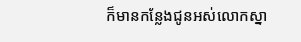ក៏មានកន្លែងជូនអស់លោកស្នា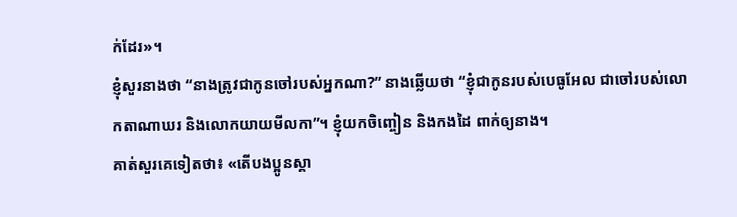ក់ដែរ»។
ខ្ញុំសួរនាងថា “នាងត្រូវជាកូនចៅរបស់អ្នកណា?” នាងឆ្លើយថា “ខ្ញុំជាកូនរបស់បេធូអែល ជាចៅរបស់លោកតាណាឃរ និងលោកយាយមីលកា”។ ខ្ញុំយកចិញ្ចៀន និងកងដៃ ពាក់ឲ្យនាង។
គាត់សួរគេទៀតថា៖ «តើបងប្អូនស្គា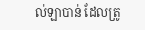ល់ឡាបាន់ ដែលត្រូ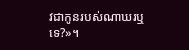វជាកូនរបស់ណាឃរឬទេ?»។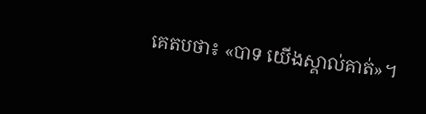គេតបថា៖ «បាទ យើងស្គាល់គាត់»។